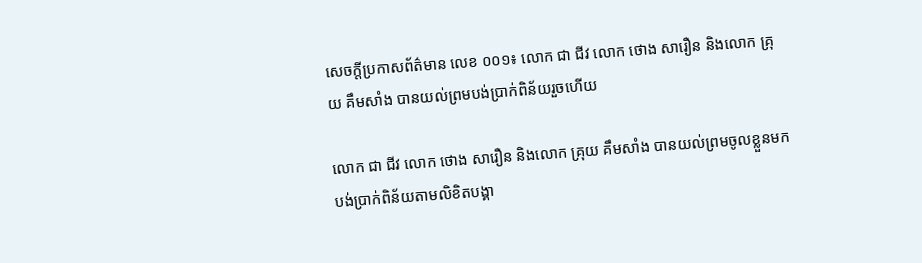សេចក្តីប្រកាសព័ត៌មាន លេខ ០០១៖ លោក ជា ជីវ លោក ថោង សារឿន និងលោក គ្រុយ គឹមសាំង បានយល់ព្រមបង់ប្រាក់ពិន័យរួចហើយ

លោក ជា ជីវ លោក ថោង សារឿន និងលោក គ្រុយ គឹមសាំង បានយល់ព្រមចូលខ្លួនមកបង់ប្រាក់ពិន័យតាមលិខិតបង្គា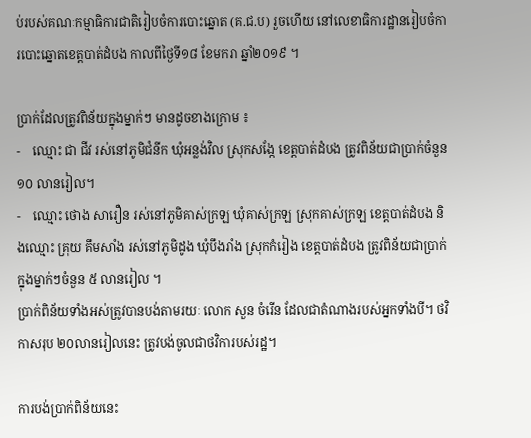ប់របស់គណៈកម្មាធិការជាតិរៀបចំការបោះឆ្នោត (គ.ជ.ប) រួចហើយ នៅលេខាធិការដ្ឋានរៀបចំការបោះឆ្នោតខេត្តបាត់ដំបង កាលពីថ្ងៃទី១៨ ខែមករា ឆ្នាំ២០១៩ ។

ប្រាក់ដែលត្រូវពិន័យក្នុងម្នាក់ៗ មានដូចខាងក្រោម ៖
-    ឈ្មោះ ជា ជីវ រស់នៅភូមិជំនីក ឃុំអន្លង់វិល ស្រុកសង្កែ ខេត្តបាត់ដំបង ត្រូវពិន័យជាប្រាក់ចំនួន ១០ លានរៀល។
-    ឈ្មោះ ថោង សារឿន រស់នៅភូមិគាស់ក្រឡ ឃុំគាស់ក្រឡ ស្រុកគាស់ក្រឡ ខេត្តបាត់ដំបង និងឈ្មោះ គ្រុយ គឹមសាំង រស់នៅភូមិដូង ឃុំបឹងរាំង ស្រុកកំរៀង ខេត្តបាត់ដំបង ត្រូវពិន័យជាប្រាក់ក្នុងម្នាក់ៗចំនួន ៥ លានរៀល ។
ប្រាក់ពិន័យទាំងអស់ត្រូវបានបង់តាមរយៈ លោក សួន ចំរើន ដែលជាតំណាងរបស់អ្នកទាំងបី។ ថវិកាសរុប ២០លានរៀលនេះ ត្រូវបង់ចូលជាថវិការបស់រដ្ឋ។

ការបង់ប្រាក់ពិន័យនេះ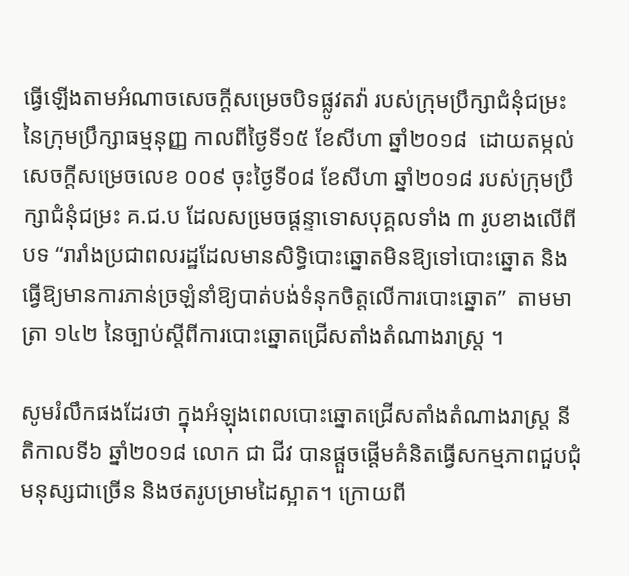ធ្វើឡើងតាមអំណាចសេចក្តីសម្រេចបិទផ្លូវតវ៉ា របស់ក្រុមប្រឹក្សាជំនុំជម្រះនៃក្រុមប្រឹក្សាធម្មនុញ្ញ កាលពីថ្ងៃទី១៥ ខែសីហា ឆ្នាំ២០១៨  ដោយតម្កល់សេចក្តីសម្រេចលេខ ០០៩ ចុះថ្ងៃទី០៨ ខែសីហា ឆ្នាំ២០១៨ របស់ក្រុមប្រឹក្សាជំនុំជម្រះ គ.ជ.ប ដែលសមេ្រចផ្តន្ទាទោសបុគ្គលទាំង ៣ រូបខាងលើពីបទ “រារាំងប្រជាពលរដ្ឋដែលមានសិទ្ធិបោះឆ្នោតមិនឱ្យទៅបោះឆ្នោត និងធ្វើឱ្យមានការភាន់ច្រឡំនាំឱ្យបាត់បង់ទំនុកចិត្តលើការបោះឆ្នោត”  តាមមាត្រា ១៤២ នៃច្បាប់ស្តីពីការបោះឆ្នោតជ្រើសតាំងតំណាងរាស្រ្ត ។

សូមរំលឹកផងដែរថា ក្នុងអំឡុងពេលបោះឆ្នោតជ្រើសតាំងតំណាងរាស្រ្ត នីតិកាលទី៦ ឆ្នាំ២០១៨ លោក ជា ជីវ បានផ្តួចផ្តើមគំនិតធ្វើសកម្មភាពជួបជុំមនុស្សជាច្រើន និងថតរូបម្រាមដៃស្អាត។ ក្រោយពី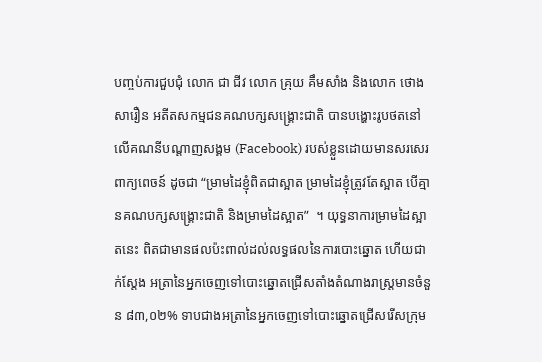បញ្ចប់ការជួបជុំ លោក ជា ជីវ លោក គ្រុយ គឹមសាំង និងលោក ថោង សារឿន អតីតសកម្មជនគណបក្សសង្គ្រោះជាតិ បានបង្ហោះរូបថតនៅលើគណនីបណ្តាញសង្គម (Facebook) របស់ខ្លួនដោយមានសរសេរពាក្យពេចន៍ ដូចជា “ម្រាមដៃខ្ញុំពិតជាស្អាត ម្រាមដៃខ្ញុំត្រូវតែស្អាត បើគ្មានគណបក្សសង្គ្រោះជាតិ និងម្រាមដៃស្អាត”  ។ យុទ្ធនាការម្រាមដៃស្អាតនេះ ពិតជាមានផលប៉ះពាល់ដល់លទ្ធផលនៃការបោះឆ្នោត ហើយជាក់ស្តែង អត្រានៃអ្នកចេញទៅបោះឆ្នោតជ្រើសតាំងតំណាងរាស្រ្តមានចំនួន ៨៣,០២% ទាបជាងអត្រានៃអ្នកចេញទៅបោះឆ្នោតជ្រើសរើសក្រុម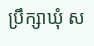ប្រឹក្សាឃុំ ស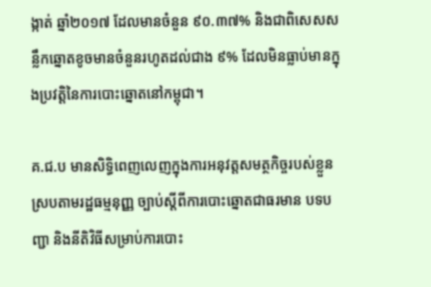ង្កាត់ ឆ្នាំ២០១៧ ដែលមានចំនួន ៩០.៣៧% និងជាពិសេសសន្លឹកឆ្នោតខូចមានចំនួនរហូតដល់ជាង ៩% ដែលមិនធ្លាប់មានក្នុងប្រវត្តិនៃការបោះឆ្នោតនៅកម្ពុជា។

គ.ជ.ប មានសិទ្ធិពេញលេញក្នុងការអនុវត្តសមត្ថកិច្ចរបស់ខ្លួនស្របតាមរដ្ឋធម្មនុញ្ញ ច្បាប់ស្តីពីការបោះឆ្នោតជាធរមាន បទបញ្ជា និងនីតិវិធីសម្រាប់ការបោះ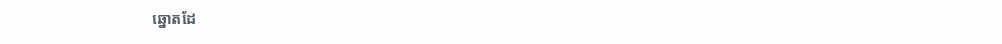ឆ្នោតដែ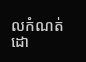លកំណត់ដោ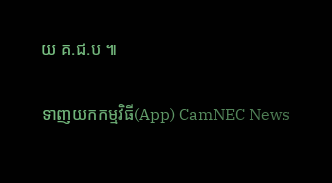យ គ.ជ.ប ៕

ទាញយកកម្មវិធី(App) CamNEC News